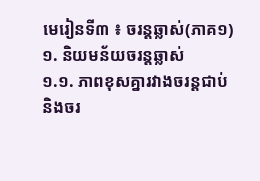មេរៀនទី៣ ៖ ចរន្តឆ្លាស់(ភាគ១)
១. និយមន័យចរន្តឆ្លាស់
១.១. ភាពខុសគ្នារវាងចរន្តជាប់ និងចរ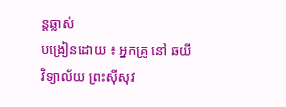ន្តឆ្លាស់
បង្រៀនដោយ ៖ អ្នកគ្រូ នៅ ឆយី
វិទ្យាល័យ ព្រះស៊ីសុវ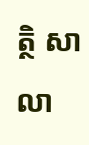ត្ថិ សាលា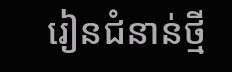រៀនជំនាន់ថ្មី